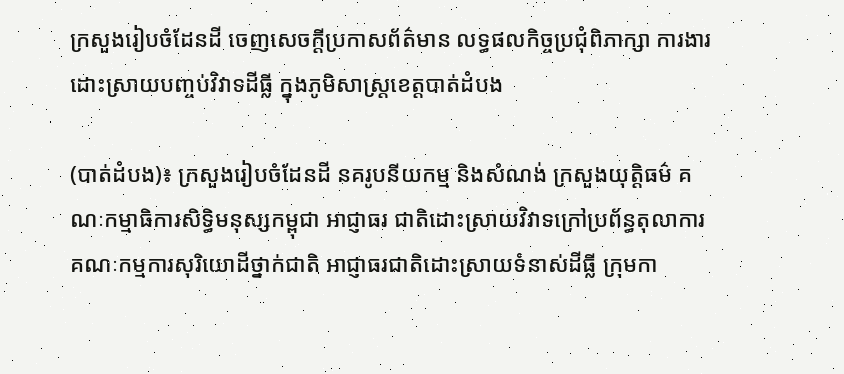ក្រសួងរៀបចំដែនដី ចេញសេចក្តីប្រកាសព័ត៌មាន លទ្ធផលកិច្ចប្រជុំពិភាក្សា ការងារដោះស្រាយបញ្ចប់វិវាទដីធ្លី ក្នុងភូមិសាស្ត្រខេត្តបាត់ដំបង

(បាត់ដំបង)៖ ក្រសួងរៀបចំដែនដី នគរូបនីយកម្ម និងសំណង់ ក្រសួងយុត្តិធម៌ គណៈកម្មាធិការសិទ្ធិមនុស្សកម្ពុជា អាជ្ញាធរ ជាតិដោះស្រាយវិវាទក្រៅប្រព័ន្ធតុលាការ គណៈកម្មការសុរិយោដីថ្នាក់ជាតិ អាជ្ញាធរជាតិដោះស្រាយទំនាស់ដីធ្លី ក្រុមកា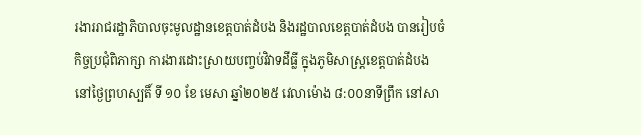រងាររាជរដ្ឋាភិបាលចុះមូលដ្ឋានខេត្តបាត់ដំបង និងរដ្ឋបាលខេត្តបាត់ដំបង បានរៀបចំកិច្ចប្រជុំពិភាក្សា ការងារដោះស្រាយបញ្ចប់វិវាទដីធ្លី ក្នុងភូមិសាស្ត្រខេត្តបាត់ដំបង នៅថ្ងៃព្រហស្បតិ៍ ទី ១០ ខែ មេសា ឆ្នាំ២០២៥ វេលាម៉ោង ៨:០០នាទីព្រឹក នៅសា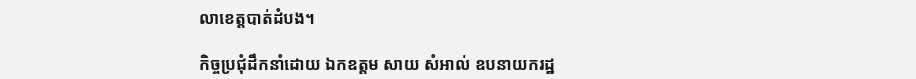លាខេត្តបាត់ដំបង។

កិច្ចប្រជុំដឹកនាំដោយ ឯកឧត្តម សាយ សំអាល់ ឧបនាយករដ្ឋ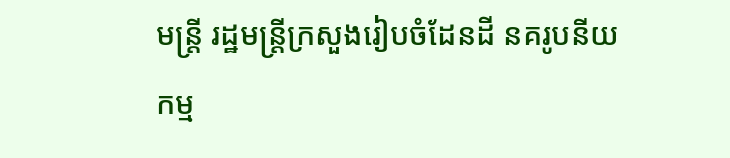មន្ត្រី រដ្ឋមន្ត្រីក្រសួងរៀបចំដែនដី នគរូបនីយកម្ម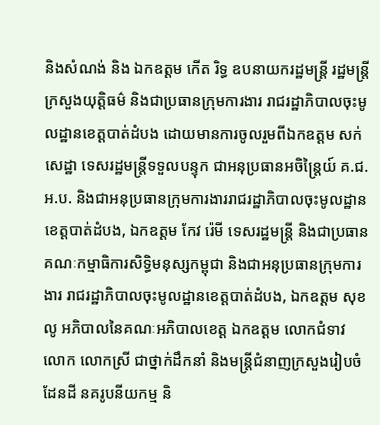និងសំណង់ និង ឯកឧត្តម កើត រិទ្ធ ឧបនាយករដ្ឋមន្ត្រី រដ្ឋមន្ត្រីក្រសួងយុត្តិធម៌ និងជាប្រធានក្រុមការងារ រាជរដ្ឋាភិបាលចុះមូលដ្ឋានខេត្តបាត់ដំបង ដោយមានការចូលរួមពីឯកឧត្តម សក់ សេដ្ឋា ទេសរដ្ឋមន្ត្រីទទួលបន្ទុក ជាអនុប្រធានអចិន្ត្រៃយ៍ គ.ជ.អ.ប. និងជាអនុប្រធានក្រុមការងាររាជរដ្ឋាភិបាលចុះមូលដ្ឋានខេត្តបាត់ដំបង, ឯកឧត្តម កែវ រ៉េមី ទេសរដ្ឋមន្ត្រី និងជាប្រធានគណៈកម្មាធិការសិទ្ធិមនុស្សកម្ពុជា និងជាអនុប្រធានក្រុមការងារ រាជរដ្ឋាភិបាលចុះមូលដ្ឋានខេត្តបាត់ដំបង, ឯកឧត្តម សុខ លូ អភិបាលនៃគណៈអភិបាលខេត្ត ឯកឧត្តម លោកជំទាវ លោក លោកស្រី ជាថ្នាក់ដឹកនាំ និងមន្ត្រីជំនាញក្រសួងរៀបចំដែនដី នគរូបនីយកម្ម និ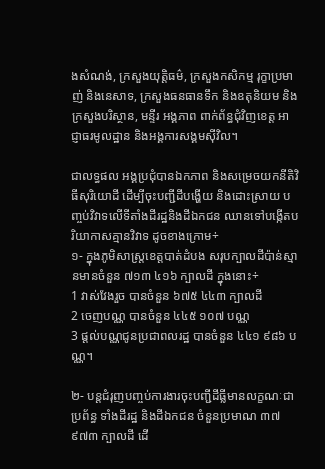ងសំណង់, ក្រសួងយុត្តិធម៌, ក្រសួងកសិកម្ម រុក្ខាប្រមាញ់ និងនេសាទ, ក្រសួងធនធានទឹក និងឧតុនិយម និងក្រសួងបរិស្ថាន, មន្ទីរ អង្គភាព ពាក់ព័ន្ធជុំវិញខេត្ត អាជ្ញាធរមូលដ្ឋាន និងអង្គការសង្គមស៊ីវិល។

ជាលទ្ធផល អង្គប្រជុំបានឯកភាព និងសម្រេចយកនីតិវិធីសុរិយោដី ដើម្បីចុះបញ្ជីដីបង្ហើយ និងដោះស្រាយ បញ្ចប់វិវាទលើទីតាំងដីរដ្ឋនិងដីឯកជន ឈានទៅបង្កើតបរិយាកាសគ្មានវិវាទ ដូចខាងក្រោម÷
១- ក្នុងភូមិសាស្ត្រខេត្តបាត់ដំបង សរុបក្បាលដីប៉ាន់ស្មានមានចំនួន ៧១៣ ៤១៦ ក្បាលដី ក្នុងនោះ÷
1 វាស់វែងរួច បានចំនួន ៦៧៥ ៤៤៣ ក្បាលដី
2 ចេញបណ្ណ បានចំនួន ៤៤៥ ១០៧ បណ្ណ
3 ផ្តល់បណ្ណជូនប្រជាពលរដ្ឋ បានចំនួន ៤៤១ ៩៨៦ បណ្ណ។

២- បន្តជំរុញបញ្ចប់ការងារចុះបញ្ជីដីធ្លីមានលក្ខណៈជាប្រព័ន្ធ ទាំងដីរដ្ឋ និងដីឯកជន ចំនួនប្រមាណ ៣៧ ៩៧៣ ក្បាលដី ដើ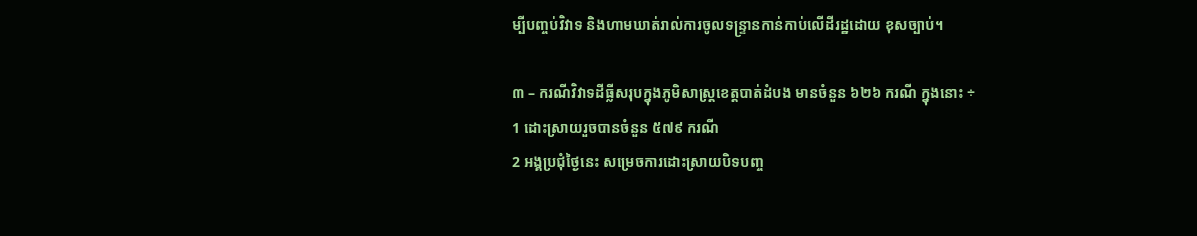ម្បីបញ្ចប់វិវាទ និងហាមឃាត់រាល់ការចូលទន្ទ្រានកាន់កាប់លើដីរដ្ឋដោយ ខុសច្បាប់។

៣ – ករណីវិវាទដីធ្លីសរុបក្នុងភូមិសាស្ត្រខេត្តបាត់ដំបង មានចំនួន ៦២៦ ករណី ក្នុងនោះ ÷
1 ដោះស្រាយរួចបានចំនួន ៥៧៩ ករណី
2 អង្គប្រជុំថ្ងៃនេះ សម្រេចការដោះស្រាយបិទបញ្ច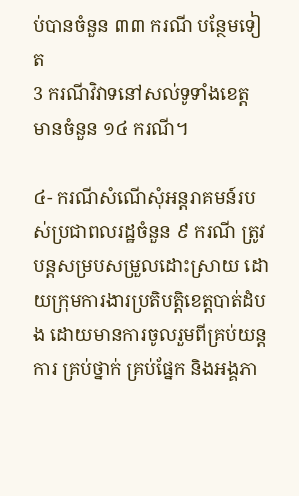ប់បានចំនួន ៣៣ ករណី បន្ថែមទៀត
3 ករណីវិវាទនៅសល់ទូទាំងខេត្ត មានចំនួន ១៤ ករណី។

៤- ករណីសំណើសុំអន្តរាគមន៍របស់ប្រជាពលរដ្ឋចំនួន ៩ ករណី ត្រូវបន្តសម្របសម្រួលដោះស្រាយ ដោយក្រុមការងារប្រតិបត្តិខេត្តបាត់ដំបង ដោយមានការចូលរួមពីគ្រប់យន្តការ គ្រប់ថ្នាក់ គ្រប់ផ្នែក និងអង្គភា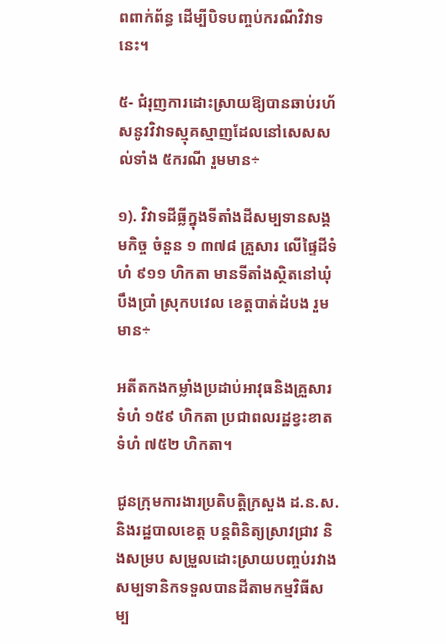ពពាក់ព័ន្ធ ដើម្បីបិទបញ្ចប់ករណីវិវាទនេះ។

៥- ជំរុញការដោះស្រាយឱ្យបានឆាប់រហ័សនូវវិវាទស្មុគស្មាញដែលនៅសេសសល់ទាំង ៥ករណី រួមមាន÷

១). វិវាទដីធ្លីក្នុងទីតាំងដីសម្បទានសង្គមកិច្ច ចំនួន ១ ៣៧៨ គ្រួសារ លើផ្ទៃដីទំហំ ៩១១ ហិកតា មានទីតាំងស្ថិតនៅឃុំបឹងប្រាំ ស្រុកបវេល ខេត្តបាត់ដំបង រួមមាន÷

អតីតកងកម្លាំងប្រដាប់អាវុធនិងគ្រួសារ ទំហំ ១៥៩ ហិកតា ប្រជាពលរដ្ឋខ្វះខាត ទំហំ ៧៥២ ហិកតា។

ជូនក្រុមការងារប្រតិបត្តិក្រសួង ដ.ន.ស. និងរដ្ឋបាលខេត្ត បន្តពិនិត្យស្រាវជ្រាវ និងសម្រប សម្រួលដោះស្រាយបញ្ចប់រវាងសម្បទានិកទទួលបានដីតាមកម្មវិធីសម្ប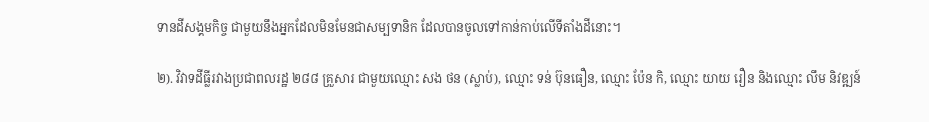ទានដីសង្គមកិច្ច ជាមួយនឹងអ្នកដែលមិនមែនជាសម្បទានិក ដែលបានចូលទៅកាន់កាប់លើទីតាំងដីនោះ។

២). វិវាទដីធ្លីរវាងប្រជាពលរដ្ឋ ២៨៨ គ្រួសារ ជាមួយឈ្មោះ សង ថន (ស្លាប់), ឈ្មោះ ទន់ ប៊ុនធឿន, ឈ្មោះ ប៉ែន កិ, ឈ្មោះ យាយ រឿន និងឈ្មោះ លឹម និវឌ្ឍន៍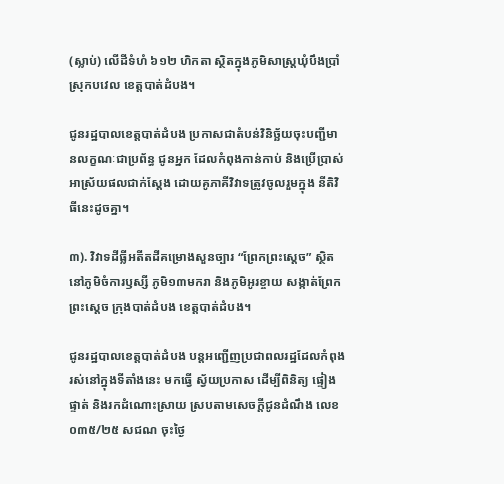(ស្លាប់) លើដីទំហំ ៦១២ ហិកតា ស្ថិតក្នុងភូមិសាស្ត្រឃុំបឹងប្រាំ ស្រុកបវេល ខេត្តបាត់ដំបង។

ជូនរដ្ឋបាលខេត្តបាត់ដំបង ប្រកាសជាតំបន់វិនិច្ឆ័យចុះបញ្ជីមានលក្ខណៈជាប្រព័ន្ធ ជូនអ្នក ដែលកំពុងកាន់កាប់ និងប្រើប្រាស់អាស្រ័យផលជាក់ស្តែង ដោយគូភាគីវិវាទត្រូវចូលរួមក្នុង នីតិវិធីនេះដូចគ្នា។

៣). វិវាទដីធ្លីអតីតដីគម្រោងសួនច្បារ “ព្រែកព្រះស្ដេច” ស្ថិតនៅភូមិចំការឫស្សី ភូមិ១៣មករា និងភូមិអូរខ្ចាយ សង្កាត់ព្រែកព្រះស្តេច ក្រុងបាត់ដំបង ខេត្តបាត់ដំបង។

ជូនរដ្ឋបាលខេត្តបាត់ដំបង បន្តអញ្ជើញប្រជាពលរដ្ឋដែលកំពុងរស់នៅក្នុងទីតាំងនេះ មកធ្វើ ស្វ័យប្រកាស ដើម្បីពិនិត្យ ផ្ទៀងផ្ទាត់ និងរកដំណោះស្រាយ ស្របតាមសេចក្តីជូនដំណឹង លេខ០៣៥/២៥ សជណ ចុះថ្ងៃ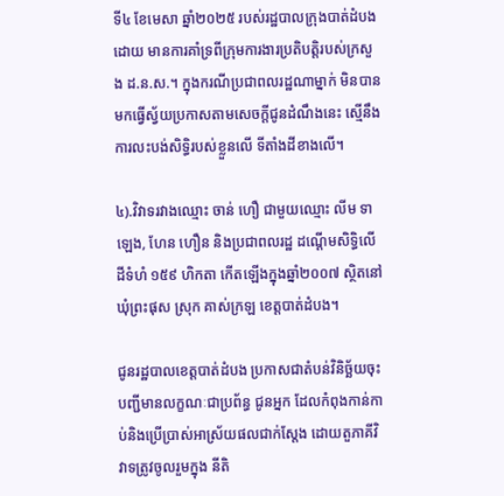ទី៤ ខែមេសា ឆ្នាំ២០២៥ របស់រដ្ឋបាលក្រុងបាត់ដំបង ដោយ មានការគាំទ្រពីក្រុមការងារប្រតិបត្តិរបស់ក្រសួង ដ.ន.ស.។ ក្នុងករណីប្រជាពលរដ្ឋណាម្នាក់ មិនបានមកធ្វើស្វ័យប្រកាសតាមសេចក្តីជូនដំណឹងនេះ ស្មើនឹងការលះបង់សិទ្ធិរបស់ខ្លួនលើ ទីតាំងដីខាងលើ។

៤).វិវាទរវាងឈ្មោះ ចាន់ ហឿ ជាមួយឈ្មោះ លីម ទាឡេង, ហែន ហឿន និងប្រជាពលរដ្ឋ ដណ្តើមសិទ្ធិលើដីទំហំ ១៥៩ ហិកតា កើតឡើងក្នុងឆ្នាំ២០០៧ ស្ថិតនៅឃុំព្រះផុស ស្រុក គាស់ក្រឡ ខេត្តបាត់ដំបង។

ជូនរដ្ឋបាលខេត្តបាត់ដំបង ប្រកាសជាតំបន់វិនិច្ឆ័យចុះបញ្ជីមានលក្ខណៈជាប្រព័ន្ធ ជូនអ្នក ដែលកំពុងកាន់កាប់និងប្រើប្រាស់អាស្រ័យផលជាក់ស្តែង ដោយតួភាគីវិវាទត្រូវចូលរួមក្នុង នីតិ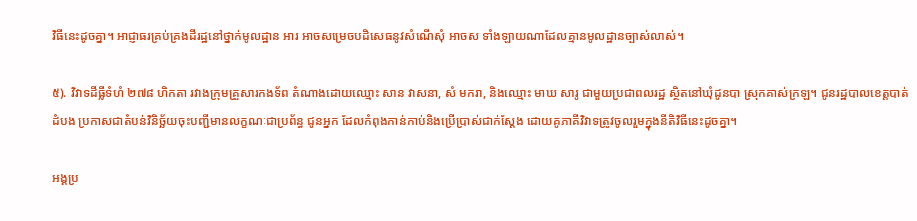វិធីនេះដូចគ្នា។ អាជ្ញាធរគ្រប់គ្រងដីរដ្ឋនៅថ្នាក់មូលដ្ឋាន អារ អាចសម្រេចបដិសេធនូវសំណើសុំ អាចស ទាំងឡាយណាដែលគ្មានមូលដ្ឋានច្បាស់លាស់។

៥). វិវាទដីធ្លីទំហំ ២៧៨ ហិកតា រវាងក្រុមគ្រួសារកងទ័ព តំណាងដោយឈ្មោះ សាន វាសនា, សំ មករា, និងឈ្មោះ មាឃ សារូ ជាមួយប្រជាពលរដ្ឋ ស្ថិតនៅឃុំដូនបា ស្រុកគាស់ក្រឡ។ ជូនរដ្ឋបាលខេត្តបាត់ដំបង ប្រកាសជាតំបន់វិនិច្ឆ័យចុះបញ្ជីមានលក្ខណៈជាប្រព័ន្ធ ជូនអ្នក ដែលកំពុងកាន់កាប់និងប្រើប្រាស់ជាក់ស្តែង ដោយគូភាគីវិវាទត្រូវចូលរួមក្នុងនីតិវិធីនេះដូចគ្នា។

អង្គប្រ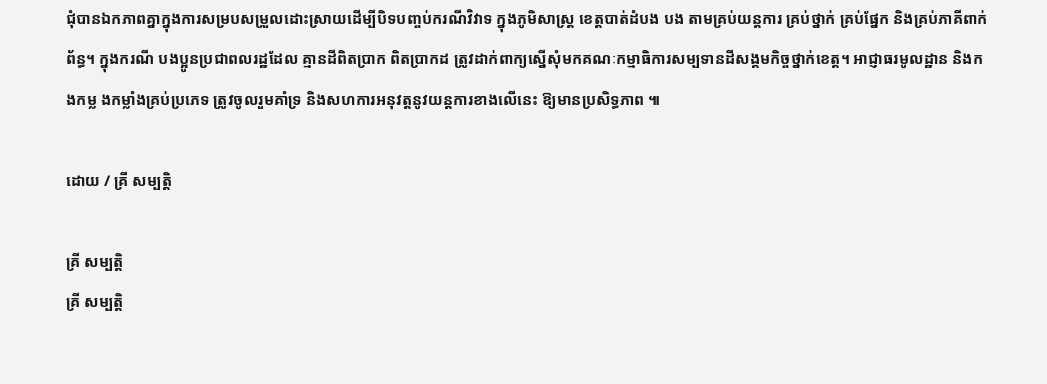ជុំបានឯកភាពគ្នាក្នុងការសម្របសម្រួលដោះស្រាយដើម្បីបិទបញ្ចប់ករណីវិវាទ ក្នុងភូមិសាស្ត្រ ខេត្តបាត់ដំបង បង តាមគ្រប់យន្តការ គ្រប់ថ្នាក់ គ្រប់ផ្នែក និងគ្រប់ភាគីពាក់ព័ន្ធ។ ក្នុងករណី បងប្អូនប្រជាពលរដ្ឋដែល គ្មានដីពិតប្រាក ពិតប្រាកដ ត្រូវដាក់ពាក្យស្នើសុំមកគណៈកម្មាធិការសម្បទានដីសង្គមកិច្ចថ្នាក់ខេត្ត។ អាជ្ញាធរមូលដ្ឋាន និងកងកម្ល ងកម្លាំងគ្រប់ប្រភេទ ត្រូវចូលរួមគាំទ្រ និងសហការអនុវត្តនូវយន្តការខាងលើនេះ ឱ្យមានប្រសិទ្ធភាព ៕

ដោយ / គ្រី សម្បត្តិ

គ្រី សម្បត្តិ
គ្រី សម្បត្តិ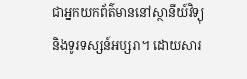ជាអ្នកយកព័ត៌មាននៅស្ថានីយ៍វិទ្យុ និងទូរទស្សន៍អប្សរា។ ដោយសារ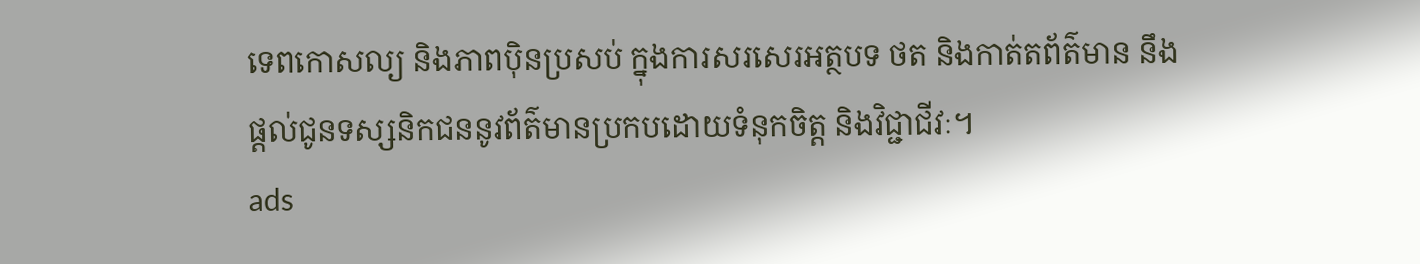ទេពកោសល្យ និងភាពប៉ិនប្រសប់ ក្នុងការសរសេរអត្ថបទ ថត និងកាត់តព័ត៌មាន នឹងផ្ដល់ជូនទស្សនិកជននូវព័ត៌មានប្រកបដោយទំនុកចិត្ត និងវិជ្ជាជីវៈ។
ads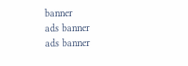banner
ads banner
ads banner